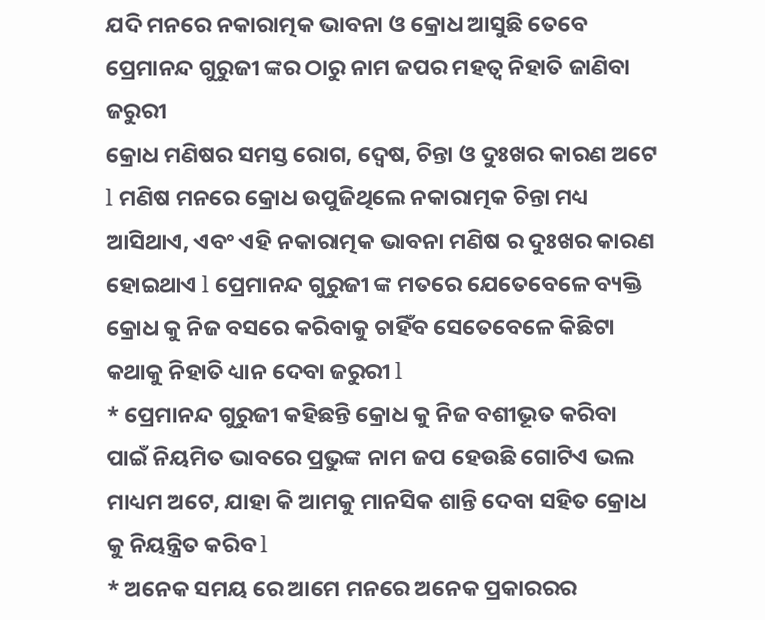ଯଦି ମନରେ ନକାରାତ୍ମକ ଭାବନା ଓ କ୍ରୋଧ ଆସୁଛି ତେବେ ପ୍ରେମାନନ୍ଦ ଗୁରୁଜୀ ଙ୍କର ଠାରୁ ନାମ ଜପର ମହତ୍ୱ ନିହାତି ଜାଣିବା ଜରୁରୀ
କ୍ରୋଧ ମଣିଷର ସମସ୍ତ ରୋଗ, ଦ୍ୱେଷ, ଚିନ୍ତା ଓ ଦୁଃଖର କାରଣ ଅଟେ l ମଣିଷ ମନରେ କ୍ରୋଧ ଉପୁଜିଥିଲେ ନକାରାତ୍ମକ ଚିନ୍ତା ମଧ୍ୟ ଆସିଥାଏ, ଏବଂ ଏହି ନକାରାତ୍ମକ ଭାବନା ମଣିଷ ର ଦୁଃଖର କାରଣ ହୋଇଥାଏ l ପ୍ରେମାନନ୍ଦ ଗୁରୁଜୀ ଙ୍କ ମତରେ ଯେତେବେଳେ ବ୍ୟକ୍ତି କ୍ରୋଧ କୁ ନିଜ ବସରେ କରିବାକୁ ଚାହିଁବ ସେତେବେଳେ କିଛିଟା କଥାକୁ ନିହାତି ଧ୍ୟାନ ଦେବା ଜରୁରୀ l
* ପ୍ରେମାନନ୍ଦ ଗୁରୁଜୀ କହିଛନ୍ତି କ୍ରୋଧ କୁ ନିଜ ବଶୀଭୂତ କରିବା ପାଇଁ ନିୟମିତ ଭାବରେ ପ୍ରଭୁଙ୍କ ନାମ ଜପ ହେଉଛି ଗୋଟିଏ ଭଲ ମାଧ୍ୟମ ଅଟେ, ଯାହା କି ଆମକୁ ମାନସିକ ଶାନ୍ତି ଦେବା ସହିତ କ୍ରୋଧ କୁ ନିୟନ୍ତ୍ରିତ କରିବ l
* ଅନେକ ସମୟ ରେ ଆମେ ମନରେ ଅନେକ ପ୍ରକାରରର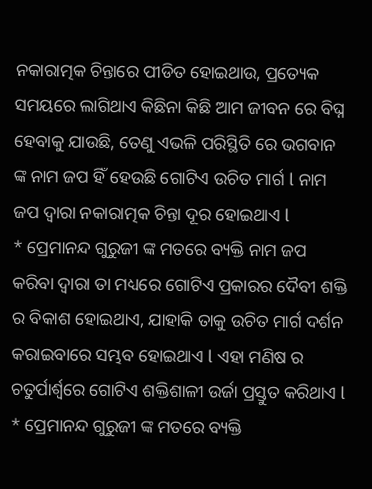ନକାରାତ୍ମକ ଚିନ୍ତାରେ ପୀଡିତ ହୋଇଥାଉ, ପ୍ରତ୍ୟେକ ସମୟରେ ଲାଗିଥାଏ କିଛିନା କିଛି ଆମ ଜୀବନ ରେ ବିଘ୍ନ ହେବାକୁ ଯାଉଛି, ତେଣୁ ଏଭଳି ପରିସ୍ଥିତି ରେ ଭଗବାନ ଙ୍କ ନାମ ଜପ ହିଁ ହେଉଛି ଗୋଟିଏ ଉଚିତ ମାର୍ଗ l ନାମ ଜପ ଦ୍ୱାରା ନକାରାତ୍ମକ ଚିନ୍ତା ଦୂର ହୋଇଥାଏ l
* ପ୍ରେମାନନ୍ଦ ଗୁରୁଜୀ ଙ୍କ ମତରେ ବ୍ୟକ୍ତି ନାମ ଜପ କରିବା ଦ୍ୱାରା ତା ମଧ୍ୟରେ ଗୋଟିଏ ପ୍ରକାରର ଦୈବୀ ଶକ୍ତି ର ବିକାଶ ହୋଇଥାଏ, ଯାହାକି ତାକୁ ଉଚିତ ମାର୍ଗ ଦର୍ଶନ କରାଇବାରେ ସମ୍ଭବ ହୋଇଥାଏ l ଏହା ମଣିଷ ର ଚତୁର୍ପାର୍ଶ୍ୱରେ ଗୋଟିଏ ଶକ୍ତିଶାଳୀ ଉର୍ଜା ପ୍ରସ୍ତୁତ କରିଥାଏ l
* ପ୍ରେମାନନ୍ଦ ଗୁରୁଜୀ ଙ୍କ ମତରେ ବ୍ୟକ୍ତି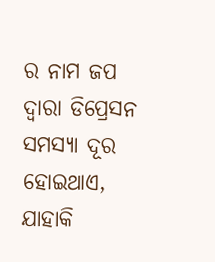ର ନାମ ଜପ ଦ୍ୱାରା ଡିପ୍ରେସନ ସମସ୍ୟା ଦୂର ହୋଇଥାଏ, ଯାହାକି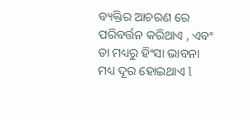ବ୍ୟକ୍ତିର ଆଚରଣ ରେ ପରିବର୍ତ୍ତନ କରିଥାଏ , ଏବଂ ତା ମଧ୍ୟରୁ ହିଂସା ଭାବନା ମଧ୍ୟ ଦୂର ହୋଇଥାଏ l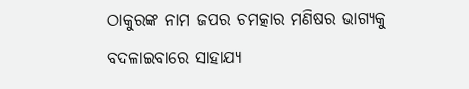ଠାକୁରଙ୍କ ନାମ ଜପର ଚମତ୍କାର ମଣିଷର ଭାଗ୍ୟକୁ ବଦଳାଇବାରେ ସାହାଯ୍ୟ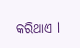କରିଥାଏ l